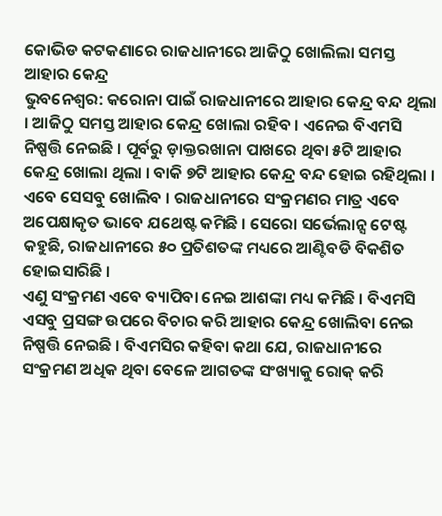କୋଭିଡ କଟକଣାରେ ରାଜଧାନୀରେ ଆଜିଠୁ ଖୋଲିଲା ସମସ୍ତ ଆହାର କେନ୍ଦ୍ର
ଭୁବନେଶ୍ୱର: କରୋନା ପାଇଁ ରାଜଧାନୀରେ ଆହାର କେନ୍ଦ୍ର ବନ୍ଦ ଥିଲା । ଆଜିଠୁ ସମସ୍ତ ଆହାର କେନ୍ଦ୍ର ଖୋଲା ରହିବ । ଏନେଇ ବିଏମସି ନିଷ୍ପତ୍ତି ନେଇଛି । ପୂର୍ବରୁ ଡ଼ାକ୍ତରଖାନା ପାଖରେ ଥିବା ୫ଟି ଆହାର କେନ୍ଦ୍ର ଖୋଲା ଥିଲା । ବାକି ୭ଟି ଆହାର କେନ୍ଦ୍ର ବନ୍ଦ ହୋଇ ରହିଥିଲା । ଏବେ ସେସବୁ ଖୋଲିବ । ରାଜଧାନୀରେ ସଂକ୍ରମଣର ମାତ୍ର ଏବେ ଅପେକ୍ଷାକୃତ ଭାବେ ଯଥେଷ୍ଟ କମିଛି । ସେରୋ ସର୍ଭେଲାନ୍ସ ଟେଷ୍ଟ କହୁଛି, ରାଜଧାନୀରେ ୫୦ ପ୍ରତିଶତଙ୍କ ମଧ୍ୟରେ ଆଣ୍ଟିବଡି ବିକଶିତ ହୋଇସାରିଛି ।
ଏଣୁ ସଂକ୍ରମଣ ଏବେ ବ୍ୟାପିବା ନେଇ ଆଶଙ୍କା ମଧ୍ୟ କମିଛି । ବିଏମସି ଏସବୁ ପ୍ରସଙ୍ଗ ଉପରେ ବିଚାର କରି ଆହାର କେନ୍ଦ୍ର ଖୋଲିବା ନେଇ ନିଷ୍ପତ୍ତି ନେଇଛି । ବିଏମସିର କହିବା କଥା ଯେ, ରାଜଧାନୀରେ ସଂକ୍ରମଣ ଅଧିକ ଥିବା ବେଳେ ଆଗତଙ୍କ ସଂଖ୍ୟାକୁ ରୋକ୍ କରି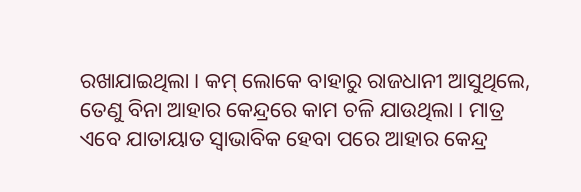ରଖାଯାଇଥିଲା । କମ୍ ଲୋକେ ବାହାରୁ ରାଜଧାନୀ ଆସୁଥିଲେ, ତେଣୁ ବିନା ଆହାର କେନ୍ଦ୍ରରେ କାମ ଚଳି ଯାଉଥିଲା । ମାତ୍ର ଏବେ ଯାତାୟାତ ସ୍ୱାଭାବିକ ହେବା ପରେ ଆହାର କେନ୍ଦ୍ର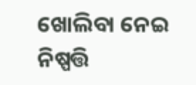ଖୋଲିବା ନେଇ ନିଷ୍ପତ୍ତି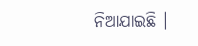ନିଆଯାଇଛି ।